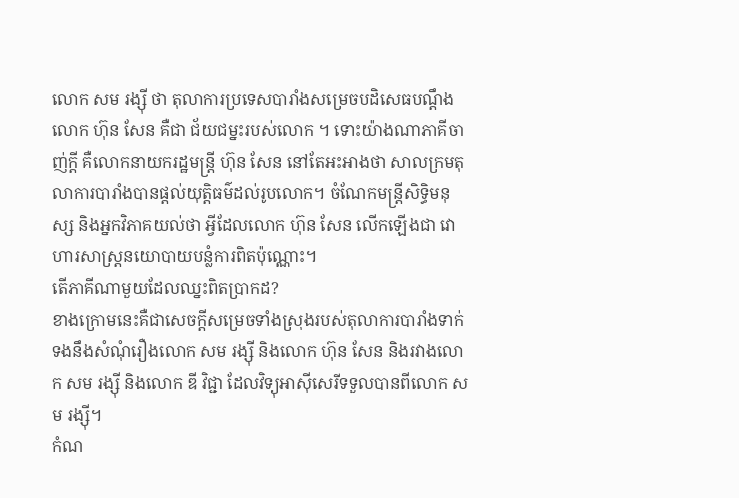លោក សម រង្ស៊ី ថា តុលាការប្រទេសបារាំងសម្រេចបដិសេធបណ្ដឹងលោក ហ៊ុន សែន គឺជា ជ័យជម្នះរបស់លោក ។ ទោះយ៉ាងណាភាគីចាញ់ក្ដី គឺលោកនាយករដ្ឋមន្ត្រី ហ៊ុន សែន នៅតែអះអាងថា សាលក្រមតុលាការបារាំងបានផ្ដល់យុត្តិធម៌ដល់រូបលោក។ ចំណែកមន្ត្រីសិទ្ធិមនុស្ស និងអ្នកវិភាគយល់ថា អ្វីដែលលោក ហ៊ុន សែន លើកឡើងជា វោហារសាស្ត្រនយោបាយបន្លំការពិតប៉ុណ្ណោះ។
តើភាគីណាមួយដែលឈ្នះពិតប្រាកដ?
ខាងក្រោមនេះគឺជាសេចក្តីសម្រេចទាំងស្រុងរបស់តុលាការបារាំងទាក់ទងនឹងសំណុំរឿងលោក សម រង្ស៊ី និងលោក ហ៊ុន សែន និងរវាងលោក សម រង្ស៊ី និងលោក ឌី វិជ្ជា ដែលវិទ្យុអាស៊ីសេរីទទួលបានពីលោក សម រង្ស៊ី។
កំណ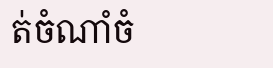ត់ចំណាំចំ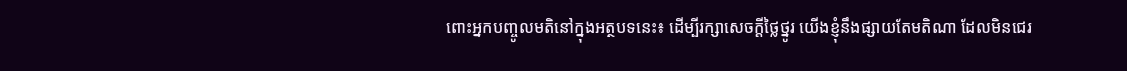ពោះអ្នកបញ្ចូលមតិនៅក្នុងអត្ថបទនេះ៖ ដើម្បីរក្សាសេចក្ដីថ្លៃថ្នូរ យើងខ្ញុំនឹងផ្សាយតែមតិណា ដែលមិនជេរ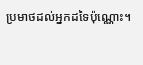ប្រមាថដល់អ្នកដទៃប៉ុណ្ណោះ។